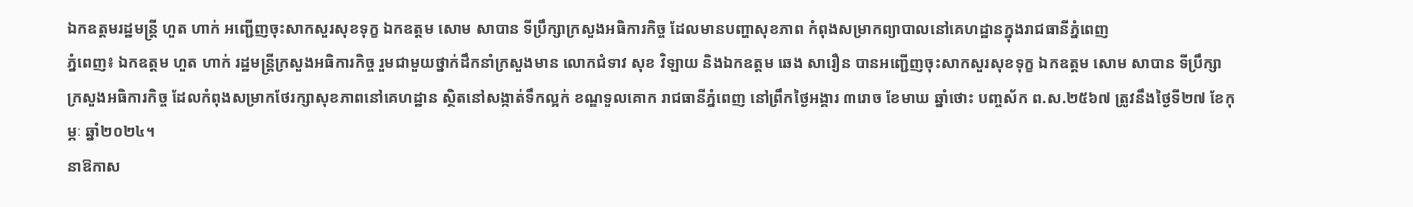ឯកឧត្តមរដ្ឋមន្ត្រី ហួត ហាក់ អញ្ជើញចុះសាកសួរសុខទុក្ខ ឯកឧត្តម សោម សាបាន ទីប្រឹក្សាក្រសួងអធិការកិច្ច ដែលមានបញ្ហាសុខភាព កំពុងសម្រាកព្យាបាលនៅគេហដ្ឋានក្នុងរាជធានីភ្នំពេញ
ភ្នំពេញ៖ ឯកឧត្តម ហួត ហាក់ រដ្ឋមន្រ្តីក្រសួងអធិការកិច្ច រួមជាមួយថ្នាក់ដឹកនាំក្រសួងមាន លោកជំទាវ សុខ វិឡាយ និងឯកឧត្តម ឆេង សារឿន បានអញ្ជើញចុះសាកសួរសុខទុក្ខ ឯកឧត្តម សោម សាបាន ទីប្រឹក្សាក្រសួងអធិការកិច្ច ដែលកំពុងសម្រាកថែរក្សាសុខភាពនៅគេហដ្ឋាន ស្ថិតនៅសង្កាត់ទឹកល្អក់ ខណ្ឌទួលគោក រាជធានីភ្នំពេញ នៅព្រឹកថ្ងៃអង្គារ ៣រោច ខែមាឃ ឆ្នាំថោះ បញ្ចស័ក ព.ស.២៥៦៧ ត្រូវនឹងថ្ងៃទី២៧ ខែកុម្ភៈ ឆ្នាំ២០២៤។
នាឱកាស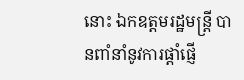នោះ ឯកឧត្តមរដ្ឋមន្រ្តី បានពាំនាំនូវការផ្តាំផ្ញើ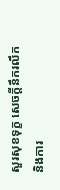សួរសុខទុក្ខ សេចក្តីនឹករលឹក និងការ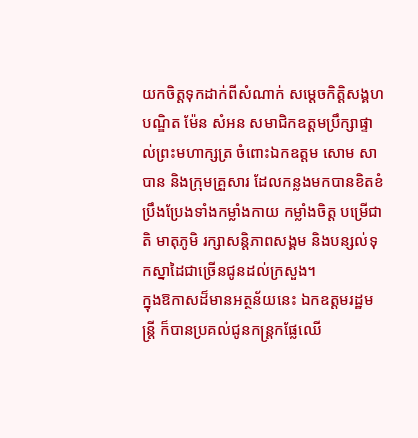យកចិត្តទុកដាក់ពីសំណាក់ សម្តេចកិត្តិសង្គហបណ្ឌិត ម៉ែន សំអន សមាជិកឧត្តមប្រឹក្សាផ្ទាល់ព្រះមហាក្សត្រ ចំពោះឯកឧត្តម សោម សាបាន និងក្រុមគ្រួសារ ដែលកន្លងមកបានខិតខំប្រឹងប្រែងទាំងកម្លាំងកាយ កម្លាំងចិត្ត បម្រើជាតិ មាតុភូមិ រក្សាសន្តិភាពសង្គម និងបន្សល់ទុកស្នាដៃជាច្រើនជូនដល់ក្រសួង។
ក្នុងឱកាសដ៏មានអត្ថន័យនេះ ឯកឧត្តមរដ្ឋមន្រ្តី ក៏បានប្រគល់ជូនកន្រ្តកផ្លែឈើ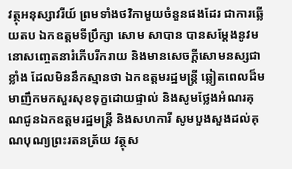វត្ថុអនុស្សាវរីយ៍ ព្រមទាំងថវិកាមួយចំនួនផងដែរ ជាការឆ្លើយតប ឯកឧត្តមទីប្រឹក្សា សោម សាបាន បានសម្តែងនូវមនោសញ្ចេតនារំភើបរីករាយ និងមានសេចក្តីសោមនស្សជាខ្លាំង ដែលមិននឹកស្មានថា ឯកឧត្តមរដ្ឋមន្រ្តី ឆ្លៀតពេលដ៏មមាញឹកមកសួរសុខទុក្ខដោយផ្ទាល់ និងសូមថ្លែងអំណរគុណជូនឯកឧត្តមរដ្ឋមន្រ្តី និងសហការី សូមបួងសួងដល់គុណបុណ្យព្រះរតនត្រ័យ វត្ថុស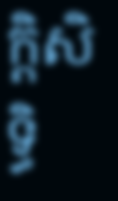ក្តិសិទ្ធិ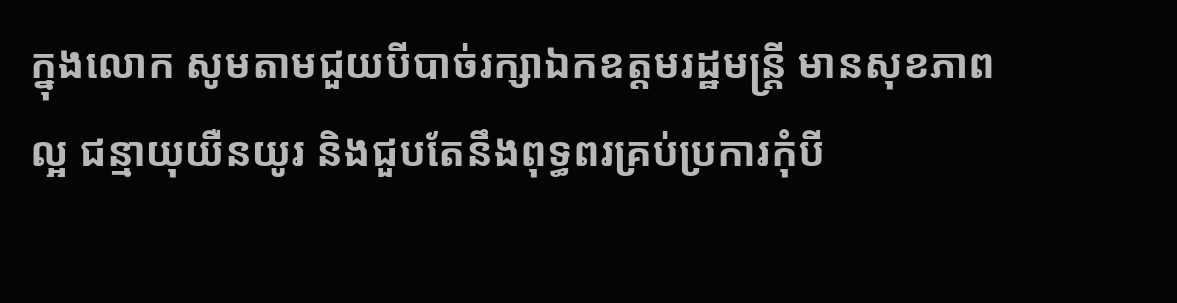ក្នុងលោក សូមតាមជួយបីបាច់រក្សាឯកឧត្តមរដ្ឋមន្រ្តី មានសុខភាពល្អ ជន្មាយុយឺនយូរ និងជួបតែនឹងពុទ្ធពរគ្រប់ប្រការកុំបី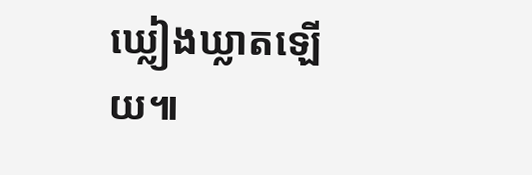ឃ្លៀងឃ្លាតឡើយ៕